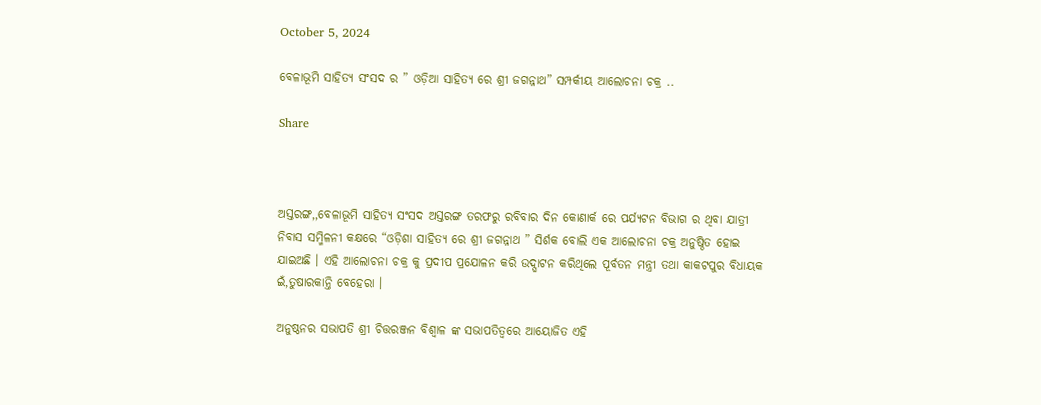October 5, 2024

ବେଳାଭୂମି ସାହିତ୍ୟ ସଂସଦ ର ” ଓଡ଼ିଆ ସାହିତ୍ୟ ରେ ଶ୍ରୀ ଜଗନ୍ନାଥ” ସମ୍ପର୍କୀୟ ଆଲୋଚନା ଚକ୍ର ..

Share



ଅସ୍ତରଙ୍ଗ,,ବେଳାଭୂମି ସାହିତ୍ୟ ସଂସଦ ଅସ୍ତରଙ୍ଗ ତରଫରୁ ରବିବାର ଦିନ କୋଣାର୍କ ରେ ପର୍ଯ୍ୟଟନ ବିଭାଗ ର ଥିବା ଯାତ୍ରୀ ନିବାସ ସମ୍ମିଳନୀ କକ୍ଷରେ “ଓଡ଼ିଶା ସାହିତ୍ୟ ରେ ଶ୍ରୀ ଜଗନ୍ନାଥ ” ସିର୍ଶକ ବୋଲି ଏକ ଆଲୋଚନା ଚକ୍ର ଅନୁଷ୍ଠିତ ହୋଇ ଯାଇଅଛି । ଏହି ଆଲୋଚନା ଚକ୍ର କୁ ପ୍ରଦୀପ ପ୍ରଯୋଳନ କରି ଉଦ୍ଘାଟନ କରିଥିଲେ ପୂର୍ବତନ ମନ୍ତ୍ରୀ ତଥା କାକଟପୁର ବିଧାୟକ ଇଁ,ତୁଷାରକାନ୍ତି ବେହେରା ।

ଅନୁଷ୍ଠନର ସଭାପତି ଶ୍ରୀ ଚିତ୍ତରଞ୍ଜନ ବିଶ୍ଵାଳ ଙ୍କ ସଭାପତିତ୍ବରେ ଆୟୋଜିତ ଏହି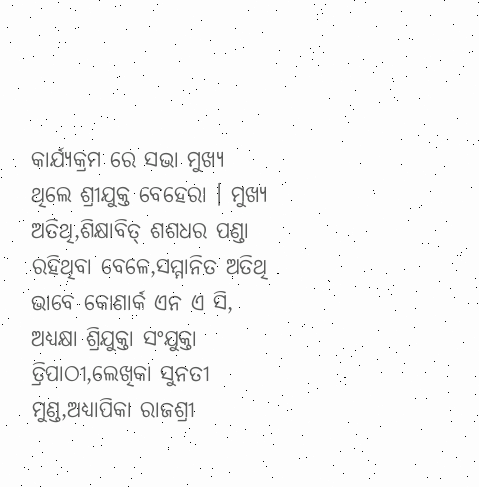କାର୍ଯ୍ୟକ୍ରମ ରେ ସଭା ମୁଖ୍ୟ ଥିଲେ ଶ୍ରୀଯୁକ୍ତ ବେହେରା । ମୁଖ୍ୟ ଅତିଥି,ଶିକ୍ଷାବିତ୍ ଶଶଧର ପଣ୍ଡା ରହିଥିବା ବେଳେ,ସମ୍ମାନିତ ଅତିଥି ଭାବେ କୋଣାର୍କ ଏନ ଏ ସି, ଅଧ୍ୟକ୍ଷା ଶ୍ରିଯୁକ୍ତା ସଂଯୁକ୍ତା ତ୍ରିପାଠୀ,ଲେଖିକା ସୁନତୀ ମୁଣ୍ଡ,ଅଧ୍ୟାପିକା ରାଜଶ୍ରୀ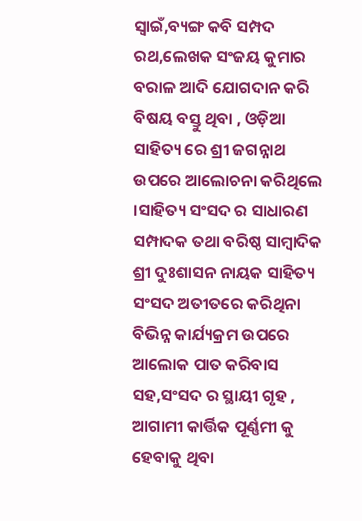ସ୍ବାଇଁ,ବ୍ୟଙ୍ଗ କବି ସମ୍ପଦ ରଥ,ଲେଖକ ସଂଜୟ କୁମାର ବରାଳ ଆଦି ଯୋଗଦାନ କରି ବିଷୟ ବସ୍ତୁ ଥିବା , ଓଡ଼ିଆ ସାହିତ୍ୟ ରେ ଶ୍ରୀ ଜଗନ୍ନାଥ ଉପରେ ଆଲୋଚନା କରିଥିଲେ ।ସାହିତ୍ୟ ସଂସଦ ର ସାଧାରଣ ସମ୍ପାଦକ ତଥା ବରିଷ୍ଠ ସାମ୍ବାଦିକ ଶ୍ରୀ ଦୁଃଶାସନ ନାୟକ ସାହିତ୍ୟ ସଂସଦ ଅତୀତରେ କରିଥିନା ବିଭିନ୍ନ କାର୍ଯ୍ୟକ୍ରମ ଉପରେ ଆଲୋକ ପାତ କରିବାସ ସହ,ସଂସଦ ର ସ୍ଥାୟୀ ଗୃହ , ଆଗାମୀ କାର୍ତ୍ତିକ ପୂର୍ଣ୍ଣମୀ କୁ ହେବାକୁ ଥିବା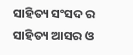ସାହିତ୍ୟ ସଂସଦ ର ସାହିତ୍ୟ ଆସର ଓ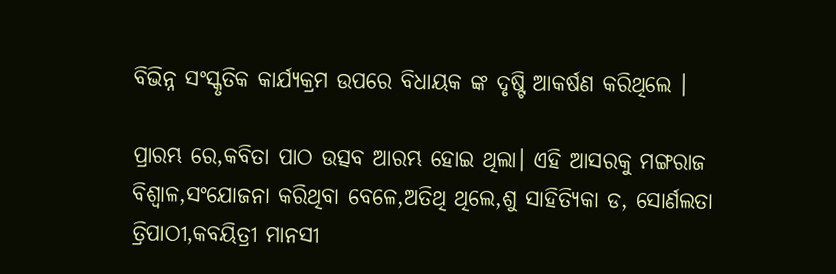ବିଭିନ୍ନ ସଂସ୍କୃତିକ କାର୍ଯ୍ୟକ୍ରମ ଉପରେ ବିଧାୟକ ଙ୍କ ଦୃଷ୍ଟି ଆକର୍ଷଣ କରିଥିଲେ ।

ପ୍ରାରମ୍ଭ ରେ,କବିତା ପାଠ ଉତ୍ସବ ଆରମ୍ଭ ହୋଇ ଥିଲା। ଏହି ଆସରକୁ ମଙ୍ଗରାଜ ବିଶ୍ଵାଳ,ସଂଯୋଜନା କରିଥିବା ବେଳେ,ଅତିଥି ଥିଲେ,ଶୁ ସାହିତ୍ୟିକା ଡ, ସୋର୍ଣଲତା ତ୍ରିପାଠୀ,କବୟିତ୍ରୀ ମାନସୀ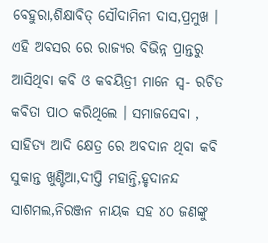ବେହୁରା,ଶିକ୍ଷାବିତ୍ ସୌଦାମିନୀ ଦାସ,ପ୍ରମୁଖ । ଏହି ଅବସର ରେ ରାଜ୍ୟର ବିଭିନ୍ନ ପ୍ରାନ୍ତରୁ ଆସିଥିବା କବି ଓ କବୟିତ୍ରୀ ମାନେ ସ୍ୱ- ରଚିତ କବିତା ପାଠ କରିଥିଲେ । ସମାଜସେବା , ସାହିତ୍ୟ ଆଦି କ୍ଷେତ୍ର ରେ ଅବଦାନ ଥିବା କବି ସୁକାନ୍ତ ଖୁଣ୍ଟିଆ,ଦୀପ୍ତି ମହାନ୍ତି,ହୃଦାନନ୍ଦ ସାଶମଲ,ନିରଞ୍ଜନ ନାୟକ ସହ ୪୦ ଜଣଙ୍କୁ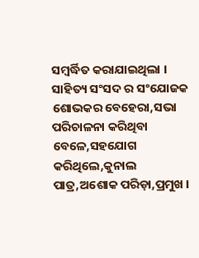ସମ୍ବର୍ଦ୍ଧିତ କରାଯାଇଥିଲା । ସାହିତ୍ୟ ସଂସଦ ର ସଂଯୋଜକ ଶୋଭକର ବେହେରା,ସଭା ପରିଚାଳନା କରିଥିବା ବେଳେ,ସହଯୋଗ କରିଥିଲେ,କୁନାଲ ପାତ୍ର,ଅଶୋକ ପରିଡ଼ା,ପ୍ରମୁଖ ।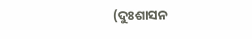(ଦୁଃଶାସନ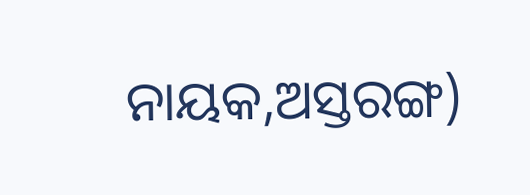ନାୟକ,ଅସ୍ତରଙ୍ଗ)